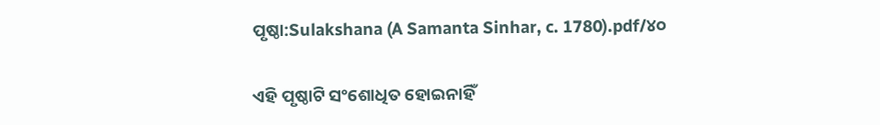ପୃଷ୍ଠା:Sulakshana (A Samanta Sinhar, c. 1780).pdf/୪୦

ଏହି ପୃଷ୍ଠାଟି ସଂଶୋଧିତ ହୋଇନାହିଁ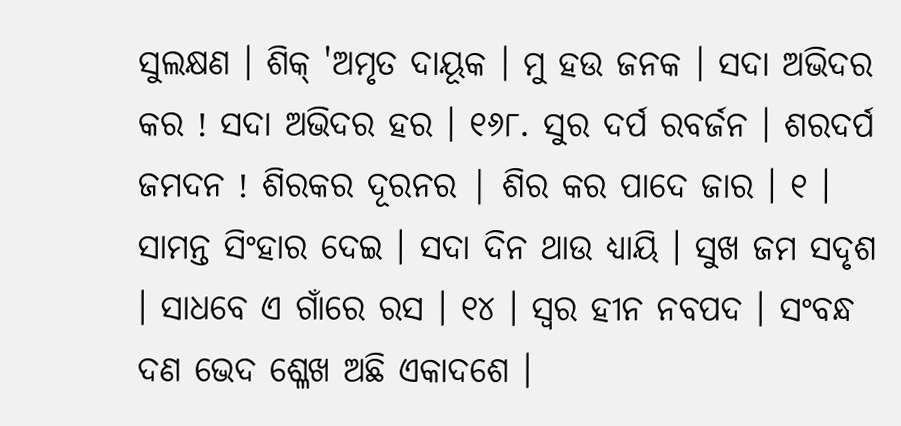ସୁଲକ୍ଷଣ । ଶିକ୍ 'ଅମୃତ ଦାୟୂକ । ମୁ ହଉ ଜନକ । ସଦା ଅଭିଦର କର ! ସଦା ଅଭିଦର ହର । ୧୬୮. ସୁର ଦର୍ପ ରବର୍ଜନ । ଶରଦର୍ପ ଜମଦନ ! ଶିରକର ଦୂରନର | ଶିର କର ପାଦେ ଜାର । ୧ । ସାମନ୍ତ ସିଂହାର ଦେଇ । ସଦା ଦିନ ଥାଉ ଧ୍ୟାୟି । ସୁଖ ଜମ ସଦୃଶ । ସାଧବେ ଏ ଗାଁରେ ରସ । ୧୪ । ସ୍ବର ହୀନ ନବପଦ । ସଂବନ୍ଧ ଦଣ ଭେଦ ଶ୍ଳେଖ ଅଛି ଏକାଦଶେ ।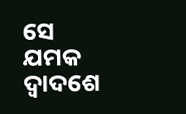ସେ ଯମକ ଦ୍ଵାଦଶେ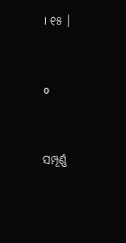। ୧୫ ।


o


ସମ୍ପୂର୍ଣ୍ଣ